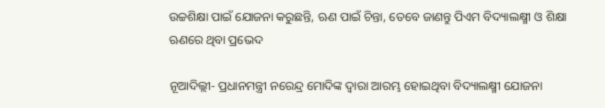ଉଚ୍ଚଶିକ୍ଷା ପାଇଁ ଯୋଜନା କରୁଛନ୍ତି, ଋଣ ପାଇଁ ଚିନ୍ତା, ତେବେ ଜାଣନ୍ତୁ ପିଏମ ବିଦ୍ୟାଲକ୍ଷ୍ମୀ ଓ ଶିକ୍ଷା ଋଣରେ ଥିବା ପ୍ରଭେଦ

ନୂଆଦିଲ୍ଲୀ- ପ୍ରଧାନମନ୍ତ୍ରୀ ନରେନ୍ଦ୍ର ମୋଦିଙ୍କ ଦ୍ୱାରା ଆରମ୍ଭ ହୋଇଥିବା ବିଦ୍ୟାଲକ୍ଷ୍ମୀ ଯୋଜନା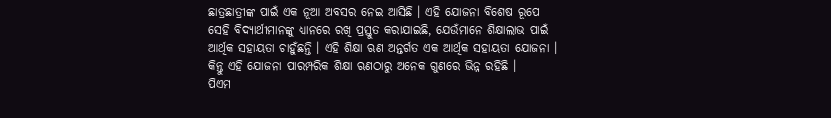ଛାତ୍ରଛାତ୍ରୀଙ୍କ ପାଇଁ ଏକ ନୂଆ ଅବସର ନେଇ ଆସିଛି । ଏହି ଯୋଜନା ବିଶେଷ ରୂପେ ସେହି ବିଦ୍ୟାର୍ଥୀମାନଙ୍କୁ ଧ୍ୟାନରେ ରଖି ପ୍ରସ୍ତୁତ କରାଯାଇଛି, ଯେଉଁମାନେ ଶିକ୍ଷାଲାଭ ପାଇଁ ଆର୍ଥିକ ସହାୟତା ଚାହୁଁଛନ୍ତି । ଏହି ଶିକ୍ଷା ଋଣ ଅନ୍ତର୍ଗତ ଏକ ଆର୍ଥିକ ସହାୟତା ଯୋଜନା । କିନ୍ତୁ ଏହି ଯୋଜନା ପାରମ୍ପରିକ ଶିକ୍ଷା ଋଣଠାରୁ ଅନେକ ଗୁଣରେ ଭିନ୍ନ ରହିଛି ।
ପିଏମ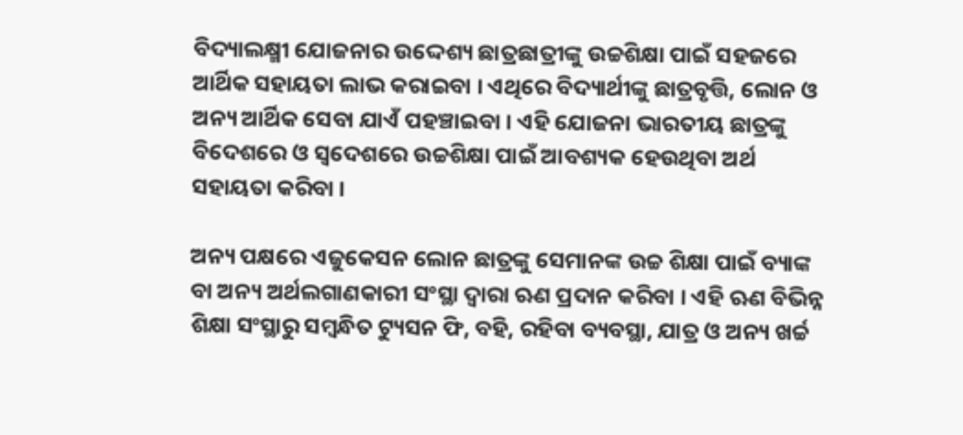ବିଦ୍ୟାଲକ୍ଷ୍ମୀ ଯୋଜନାର ଉଦ୍ଦେଶ୍ୟ ଛାତ୍ରଛାତ୍ରୀଙ୍କୁ ଉଚ୍ଚଶିକ୍ଷା ପାଇଁ ସହଜରେ ଆର୍ଥିକ ସହାୟତା ଲାଭ କରାଇବା । ଏଥିରେ ବିଦ୍ୟାର୍ଥୀଙ୍କୁ ଛାତ୍ରବୃତ୍ତି, ଲୋନ ଓ ଅନ୍ୟ ଆର୍ଥିକ ସେବା ଯାଏଁ ପହଞ୍ଚାଇବା । ଏହି ଯୋଜନା ଭାରତୀୟ ଛାତ୍ରଙ୍କୁ ବିଦେଶରେ ଓ ସ୍ୱଦେଶରେ ଉଚ୍ଚଶିକ୍ଷା ପାଇଁ ଆବଶ୍ୟକ ହେଉଥିବା ଅର୍ଥ ସହାୟତା କରିବା ।

ଅନ୍ୟ ପକ୍ଷରେ ଏଜୁକେସନ ଲୋନ ଛାତ୍ରଙ୍କୁ ସେମାନଙ୍କ ଉଚ୍ଚ ଶିକ୍ଷା ପାଇଁ ବ୍ୟାଙ୍କ ବା ଅନ୍ୟ ଅର୍ଥଲଗାଣକାରୀ ସଂସ୍ଥା ଦ୍ୱାରା ଋଣ ପ୍ରଦାନ କରିବା । ଏହି ଋଣ ବିଭିନ୍ନ ଶିକ୍ଷା ସଂସ୍ଥାରୁ ସମ୍ବନ୍ଧିତ ଟ୍ୟୁସନ ଫି, ବହି, ରହିବା ବ୍ୟବସ୍ଥା, ଯାତ୍ର ଓ ଅନ୍ୟ ଖର୍ଚ୍ଚ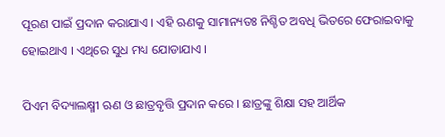ପୂରଣ ପାଇଁ ପ୍ରଦାନ କରାଯାଏ । ଏହି ଋଣକୁ ସାମାନ୍ୟତଃ ନିଶ୍ଚିତ ଅବଧି ଭିତରେ ଫେରାଇବାକୁ ହୋଇଥାଏ । ଏଥିରେ ସୁଧ ମଧ୍ୟ ଯୋଡାଯାଏ ।

ପିଏମ ବିଦ୍ୟାଲକ୍ଷ୍ମୀ ଋଣ ଓ ଛାତ୍ରବୃତ୍ତି ପ୍ରଦାନ କରେ । ଛାତ୍ରଙ୍କୁ ଶିକ୍ଷା ସହ ଆର୍ଥିକ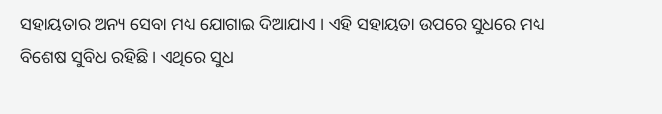ସହାୟତାର ଅନ୍ୟ ସେବା ମଧ୍ୟ ଯୋଗାଇ ଦିଆଯାଏ । ଏହି ସହାୟତା ଉପରେ ସୁଧରେ ମଧ୍ୟ ବିଶେଷ ସୁବିଧ ରହିଛି । ଏଥିରେ ସୁଧ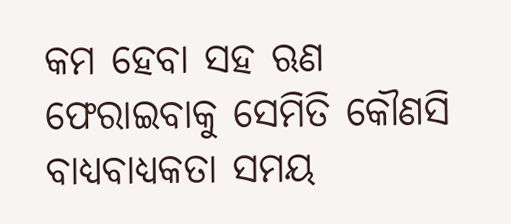କମ ହେବା ସହ ଋଣ ଫେରାଇବାକୁ ସେମିତି କୌଣସି ବାଧ୍ୟବାଧ୍ୟକତା ସମୟ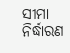ସୀମା ନିର୍ଦ୍ଧାରଣ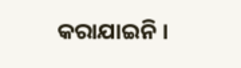କରାଯାଇନି ।